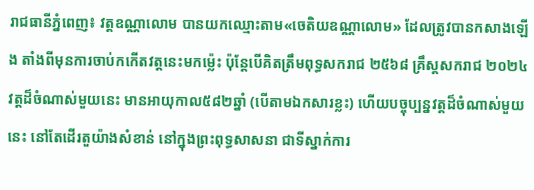រាជធានីភ្នំពេញ៖ វត្តឧណ្ណាលោម បានយកឈ្មោះតាម«ចេតិយឧណ្ណាលោម» ដែលត្រូវបានកសាងឡើង តាំងពីមុនការចាប់កកើតវត្តនេះមកម្ល៉េះ ប៉ុន្ដែបើគិតត្រឹមពុទ្ធសករាជ ២៥៦៨ គ្រឹស្ដសករាជ ២០២៤ វត្ដដ៏ចំណាស់មួយនេះ មានអាយុកាល៥៨២ឆ្នាំ (បើតាមឯកសារខ្លះ) ហើយបច្ចុប្បន្នវត្ដដ៏ចំណាស់មួយនេះ នៅតែដើរតួយ៉ាងសំខាន់ នៅក្នុងព្រះពុទ្ធសាសនា ជាទីស្នាក់ការ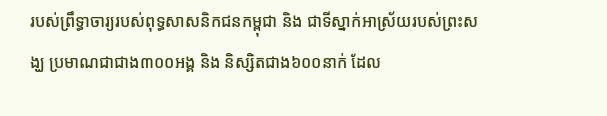របស់ព្រឹទ្ធាចារ្យរបស់ពុទ្ធសាសនិកជនកម្ពុជា និង ជាទីស្នាក់អាស្រ័យរបស់ព្រះសង្ឃ ប្រមាណជាជាង៣០០អង្គ និង និស្សិតជាង៦០០នាក់ ដែល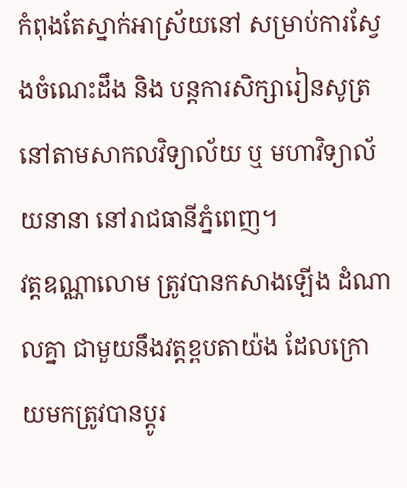កំពុងតែស្នាក់អាស្រ័យនៅ សម្រាប់ការស្វែងចំណេះដឹង និង បន្ដការសិក្សារៀនសូត្រ នៅតាមសាកលវិទ្យាល័យ ឬ មហាវិទ្យាល័យនានា នៅរាជធានីភ្នំពេញ។
វត្ដឧណ្ណាលោម ត្រូវបានកសាងឡើង ដំណាលគ្នា ជាមួយនឹងវត្ដខ្ពបតាយ៉ង ដែលក្រោយមកត្រូវបានប្ដូរ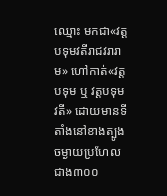ឈ្មោះ មកជា«វត្ដបទុមវតីរាជវរារាម» ហៅកាត់«វត្ដបទុម ឬ វត្ដបទុមវតី» ដោយមានទីតាំងនៅខាងត្បូង ចម្ងាយប្រហែលជាង៣០០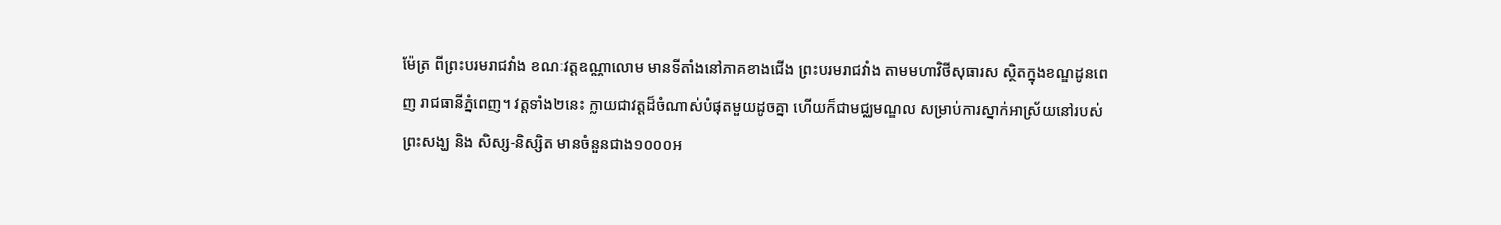ម៉ែត្រ ពីព្រះបរមរាជវាំង ខណៈវត្តឧណ្ណាលោម មានទីតាំងនៅភាគខាងជើង ព្រះបរមរាជវាំង តាមមហាវិថីសុធារស ស្ថិតក្នុងខណ្ឌដូនពេញ រាជធានីភ្នំពេញ។ វត្តទាំង២នេះ ក្លាយជាវត្ដដ៏ចំណាស់បំផុតមួយដូចគ្នា ហើយក៏ជាមជ្ឈមណ្ឌល សម្រាប់ការស្នាក់អាស្រ័យនៅរបស់ព្រះសង្ឃ និង សិស្ស-និស្សិត មានចំនួនជាង១០០០អ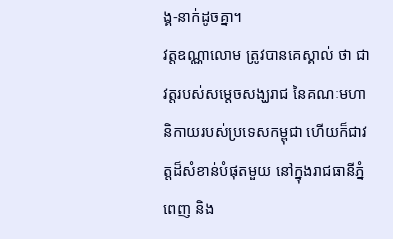ង្គ-នាក់ដូចគ្នា។
វត្ដឧណ្ណាលោម ត្រូវបានគេស្គាល់ ថា ជាវត្ដរបស់សម្ដេចសង្ឃរាជ នៃគណៈមហានិកាយរបស់ប្រទេសកម្ពុជា ហើយក៏ជាវត្តដ៏សំខាន់បំផុតមួយ នៅក្នុងរាជធានីភ្នំពេញ និង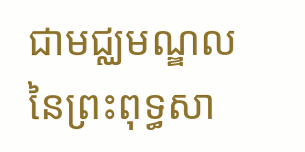ជាមជ្ឈមណ្ឌល នៃព្រះពុទ្ធសា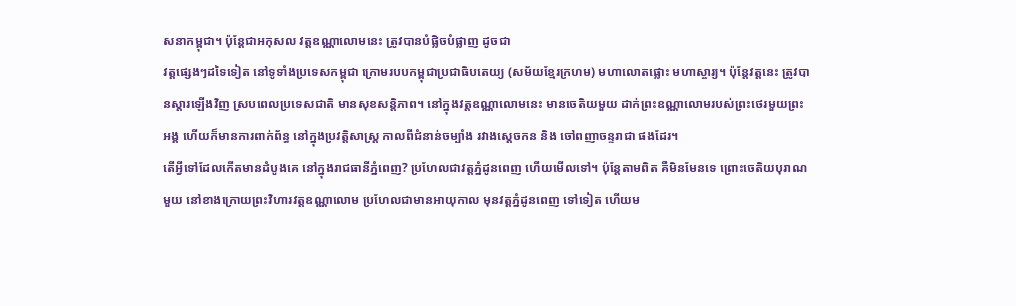សនាកម្ពុជា។ ប៉ុន្ដែជាអកុសល វត្តឧណ្ណាលោមនេះ ត្រូវបានបំផ្លិចបំផ្លាញ ដូចជា
វត្ដផ្សេងៗដទៃទៀត នៅទូទាំងប្រទេសកម្ពុជា ក្រោមរបបកម្ពុជាប្រជាធិបតេយ្យ (សម័យខ្មែរក្រហម) មហាលោតផ្លោះ មហាស្ចារ្យ។ ប៉ុន្តែវត្ដនេះ ត្រូវបានស្ដារឡើងវិញ ស្របពេលប្រទេសជាតិ មានសុខសន្តិភាព។ នៅក្នុងវត្តឧណ្ណាលោមនេះ មានចេតិយមួយ ដាក់ព្រះឧណ្ណាលោមរបស់ព្រះថេរមួយព្រះអង្គ ហើយក៏មានការពាក់ព័ន្ធ នៅក្នុងប្រវត្តិសាស្ត្រ កាលពីជំនាន់ចម្បាំង រវាងស្ដេចកន និង ចៅពញាចន្ទរាជា ផងដែរ។
តើអ្វីទៅដែលកើតមានដំបូងគេ នៅក្នុងរាជធានីភ្នំពេញ? ប្រហែលជាវត្តភ្នំដូនពេញ ហើយមើលទៅ។ ប៉ុន្តែតាមពិត គឺមិនមែនទេ ព្រោះចេតិយបុរាណមួយ នៅខាងក្រោយព្រះវិហារវត្តឧណ្ណាលោម ប្រហែលជាមានអាយុកាល មុនវត្តភ្នំដូនពេញ ទៅទៀត ហើយម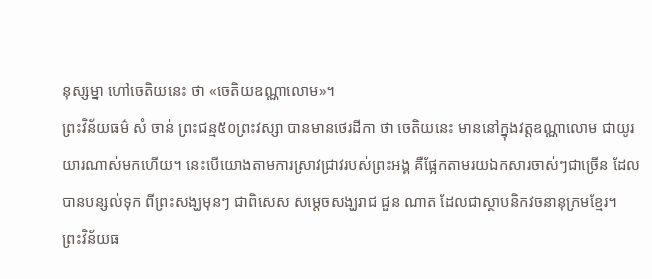នុស្សម្នា ហៅចេតិយនេះ ថា «ចេតិយឧណ្ណាលោម»។
ព្រះវិន័យធម៌ សំ ចាន់ ព្រះជន្ម៥០ព្រះវស្សា បានមានថេរដីកា ថា ចេតិយនេះ មាននៅក្នុងវត្តឧណ្ណាលោម ជាយូរយារណាស់មកហើយ។ នេះបើយោងតាមការស្រាវជ្រាវរបស់ព្រះអង្គ គឺផ្អែកតាមរយឯកសារចាស់ៗជាច្រើន ដែលបានបន្សល់ទុក ពីព្រះសង្ឃមុនៗ ជាពិសេស សម្តេចសង្ឃរាជ ជួន ណាត ដែលជាស្ថាបនិកវចនានុក្រមខ្មែរ។
ព្រះវិន័យធ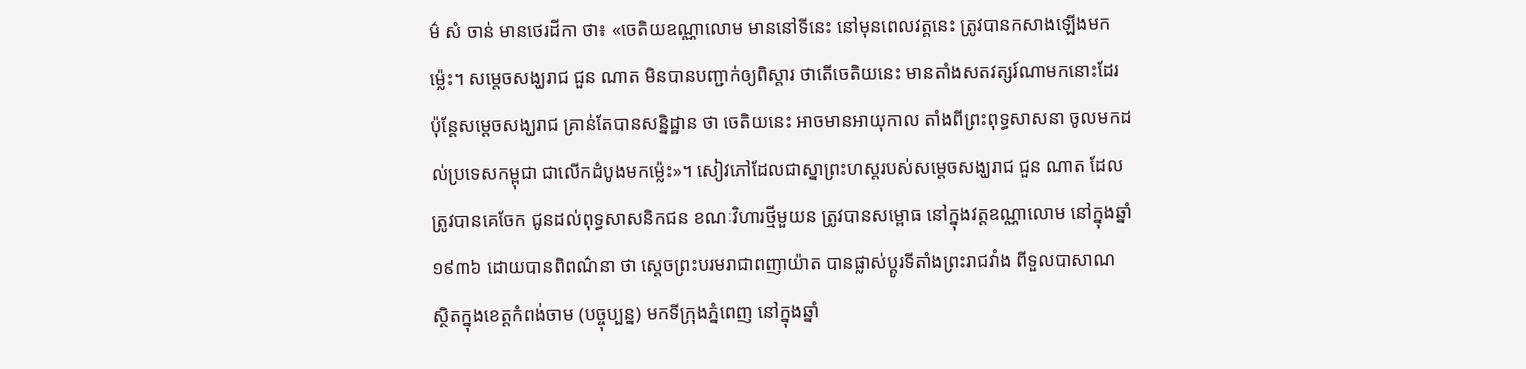ម៌ សំ ចាន់ មានថេរដីកា ថា៖ «ចេតិយឧណ្ណាលោម មាននៅទីនេះ នៅមុនពេលវត្តនេះ ត្រូវបានកសាងឡើងមកម្ល៉េះ។ សម្តេចសង្ឃរាជ ជួន ណាត មិនបានបញ្ជាក់ឲ្យពិស្តារ ថាតើចេតិយនេះ មានតាំងសតវត្សរ៍ណាមកនោះដែរ ប៉ុន្តែសម្ដេចសង្ឃរាជ គ្រាន់តែបានសន្និដ្ឋាន ថា ចេតិយនេះ អាចមានអាយុកាល តាំងពីព្រះពុទ្ធសាសនា ចូលមកដល់ប្រទេសកម្ពុជា ជាលើកដំបូងមកម្ល៉េះ»។ សៀវភៅដែលជាស្នាព្រះហស្ដរបស់សម្តេចសង្ឃរាជ ជួន ណាត ដែលត្រូវបានគេចែក ជូនដល់ពុទ្ធសាសនិកជន ខណៈវិហារថ្មីមួយន ត្រូវបានសម្ពោធ នៅក្នុងវត្តឧណ្ណាលោម នៅក្នុងឆ្នាំ១៩៣៦ ដោយបានពិពណ៌នា ថា ស្តេចព្រះបរមរាជាពញាយ៉ាត បានផ្លាស់ប្តូរទីតាំងព្រះរាជវាំង ពីទួលបាសាណ ស្ថិតក្នុងខេត្តកំពង់ចាម (បច្ចុប្បន្ន) មកទីក្រុងភ្នំពេញ នៅក្នុងឆ្នាំ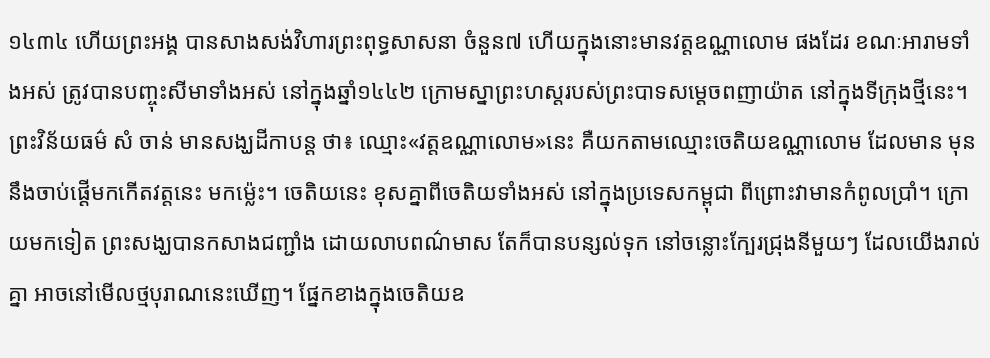១៤៣៤ ហើយព្រះអង្គ បានសាងសង់វិហារព្រះពុទ្ធសាសនា ចំនួន៧ ហើយក្នុងនោះមានវត្តឧណ្ណាលោម ផងដែរ ខណៈអារាមទាំងអស់ ត្រូវបានបញ្ចុះសីមាទាំងអស់ នៅក្នុងឆ្នាំ១៤៤២ ក្រោមស្នាព្រះហស្តរបស់ព្រះបាទសម្តេចពញាយ៉ាត នៅក្នុងទីក្រុងថ្មីនេះ។
ព្រះវិន័យធម៌ សំ ចាន់ មានសង្ឃដីកាបន្ដ ថា៖ ឈ្មោះ«វត្តឧណ្ណាលោម»នេះ គឺយកតាមឈ្មោះចេតិយឧណ្ណាលោម ដែលមាន មុននឹងចាប់ផ្ដើមកកើតវត្តនេះ មកម្ល៉េះ។ ចេតិយនេះ ខុសគ្នាពីចេតិយទាំងអស់ នៅក្នុងប្រទេសកម្ពុជា ពីព្រោះវាមានកំពូលប្រាំ។ ក្រោយមកទៀត ព្រះសង្ឃបានកសាងជញ្ជាំង ដោយលាបពណ៌មាស តែក៏បានបន្សល់ទុក នៅចន្លោះក្បែរជ្រុងនីមួយៗ ដែលយើងរាល់គ្នា អាចនៅមើលថ្មបុរាណនេះឃើញ។ ផ្នែកខាងក្នុងចេតិយឧ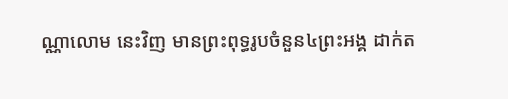ណ្ណាលោម នេះវិញ មានព្រះពុទ្ធរូបចំនួន៤ព្រះអង្គ ដាក់ត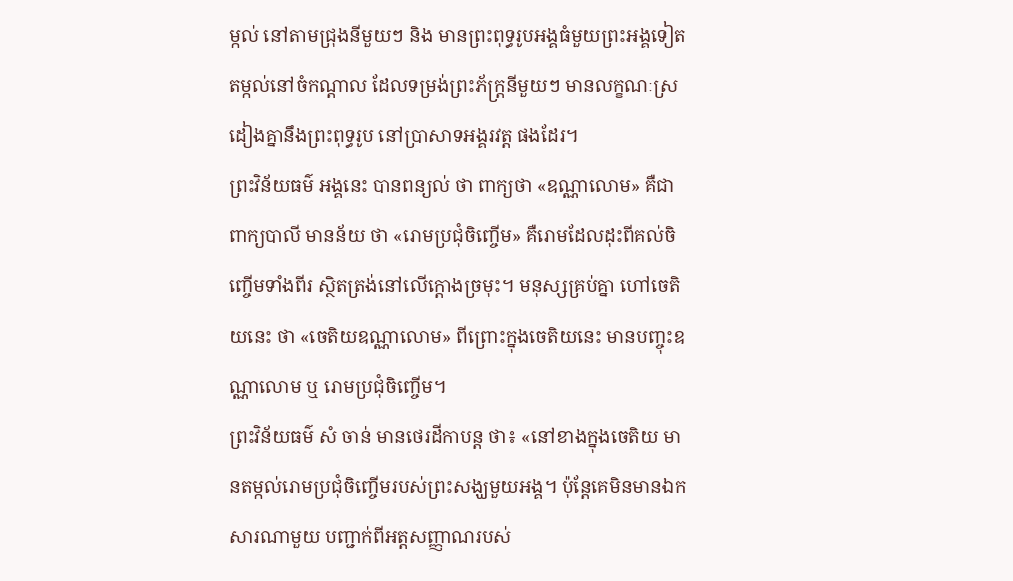ម្កល់ នៅតាមជ្រុងនីមួយៗ និង មានព្រះពុទ្ធរូបអង្គធំមួយព្រះអង្គទៀត តម្កល់នៅចំកណ្តាល ដែលទម្រង់ព្រះភ័ក្ត្រនីមួយៗ មានលក្ខណៈស្រដៀងគ្នានឹងព្រះពុទ្ធរូប នៅប្រាសាទអង្គរវត្ត ផងដែរ។
ព្រះវិន័យធម៌ អង្គនេះ បានពន្យល់ ថា ពាក្យថា «ឧណ្ណាលោម» គឺជាពាក្យបាលី មានន័យ ថា «រោមប្រជុំចិញ្ចើម» គឺរោមដែលដុះពីគល់ចិញ្ចើមទាំងពីរ ស្ថិតត្រង់នៅលើក្តោងច្រមុះ។ មនុស្សគ្រប់គ្នា ហៅចេតិយនេះ ថា «ចេតិយឧណ្ណាលោម» ពីព្រោះក្នុងចេតិយនេះ មានបញ្ចុះឧណ្ណាលោម ឬ រោមប្រជុំចិញ្ចើម។
ព្រះវិន័យធម៌ សំ ចាន់ មានថេរដីកាបន្ដ ថា៖ «នៅខាងក្នុងចេតិយ មានតម្កល់រោមប្រជុំចិញ្ចើមរបស់ព្រះសង្ឃមួយអង្គ។ ប៉ុន្តែគេមិនមានឯកសារណាមួយ បញ្ជាក់ពីអត្តសញ្ញាណរបស់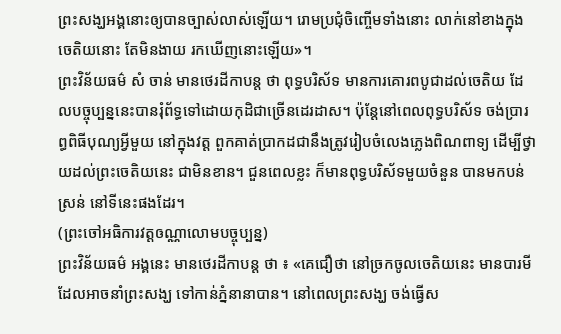ព្រះសង្ឃអង្គនោះឲ្យបានច្បាស់លាស់ឡើយ។ រោមប្រជុំចិញ្ចើមទាំងនោះ លាក់នៅខាងក្នុងចេតិយនោះ តែមិនងាយ រកឃើញនោះឡើយ»។
ព្រះវិន័យធម៌ សំ ចាន់ មានថេរដីកាបន្ត ថា ពុទ្ធបរិស័ទ មានការគោរពបូជាដល់ចេតិយ ដែលបច្ចុប្បន្ននេះបានរុំព័ទ្ធទៅដោយកុដិជាច្រើនដេរដាស។ ប៉ុន្ដែនៅពេលពុទ្ធបរិស័ទ ចង់ប្រារព្ធពិធីបុណ្យអ្វីមួយ នៅក្នុងវត្ត ពួកគាត់ប្រាកដជានឹងត្រូវរៀបចំលេងភ្លេងពិណពាទ្យ ដើម្បីថ្វាយដល់ព្រះចេតិយនេះ ជាមិនខាន។ ជួនពេលខ្លះ ក៏មានពុទ្ធបរិស័ទមួយចំនួន បានមកបន់ស្រន់ នៅទីនេះផងដែរ។
(ព្រះចៅអធិការវត្តឲណ្ណាលោមបច្ចុប្បន្ន)
ព្រះវិន័យធម៌ អង្គនេះ មានថេរដីកាបន្ដ ថា ៖ «គេជឿថា នៅច្រកចូលចេតិយនេះ មានបារមីដែលអាចនាំព្រះសង្ឃ ទៅកាន់ភ្នំនានាបាន។ នៅពេលព្រះសង្ឃ ចង់ធ្វើស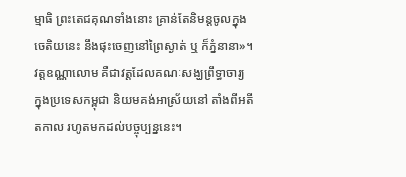ម្មាធិ ព្រះតេជគុណទាំងនោះ គ្រាន់តែនិមន្តចូលក្នុងចេតិយនេះ នឹងផុះចេញនៅព្រៃស្ងាត់ ឬ ក៏ភ្នំនានា»។ វត្តឧណ្ណាលោម គឺជាវត្តដែលគណៈសង្ឃព្រឹទ្ធាចារ្យ ក្នុងប្រទេសកម្ពុជា និយមគង់អាស្រ័យនៅ តាំងពីអតីតកាល រហូតមកដល់បច្ចុប្បន្ននេះ។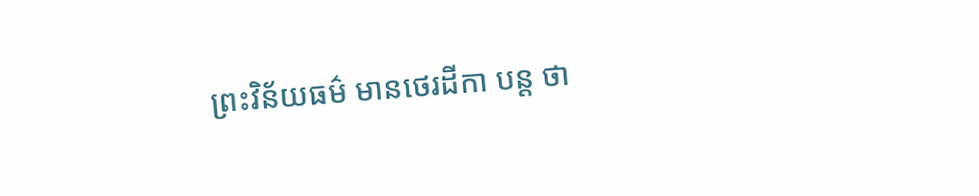ព្រះវិន័យធម៌ មានថេរដីកា បន្ដ ថា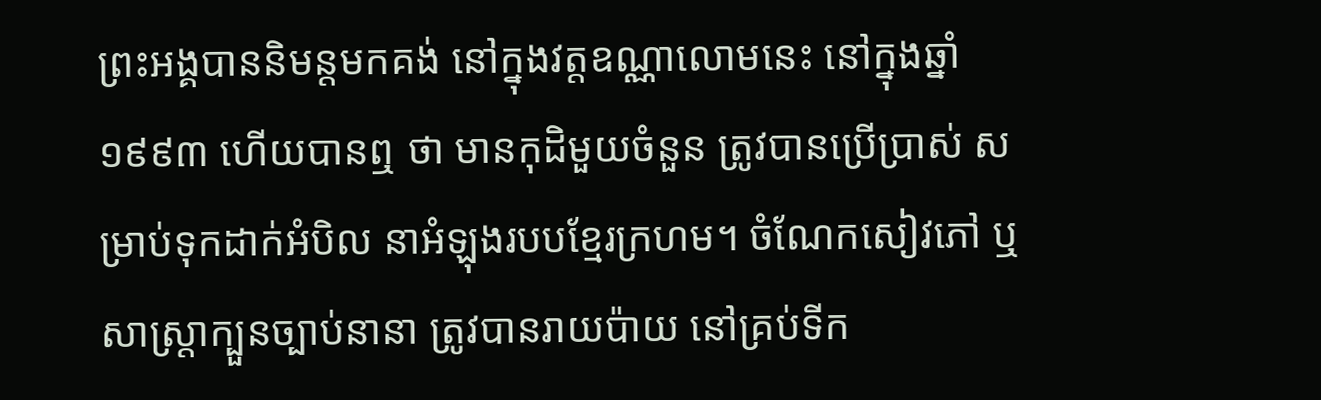ព្រះអង្គបាននិមន្តមកគង់ នៅក្នុងវត្តឧណ្ណាលោមនេះ នៅក្នុងឆ្នាំ១៩៩៣ ហើយបានឮ ថា មានកុដិមួយចំនួន ត្រូវបានប្រើប្រាស់ សម្រាប់ទុកដាក់អំបិល នាអំឡុងរបបខ្មែរក្រហម។ ចំណែកសៀវភៅ ឬ សាស្រ្ដាក្បួនច្បាប់នានា ត្រូវបានរាយប៉ាយ នៅគ្រប់ទីក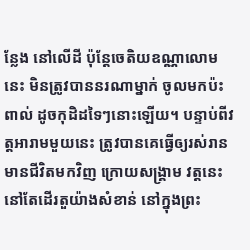ន្លែង នៅលើដី ប៉ុន្តែចេតិយឧណ្ណាលោមនេះ មិនត្រូវបាននរណាម្នាក់ ចូលមកប៉ះពាល់ ដូចកុដិដទៃៗនោះឡើយ។ បន្ទាប់ពីវត្តអារាមមួយនេះ ត្រូវបានគេធ្វើឲ្យរស់រានមានជីវិតមកវិញ ក្រោយសង្គ្រាម វត្តនេះនៅតែដើរតួយ៉ាងសំខាន់ នៅក្នុងព្រះ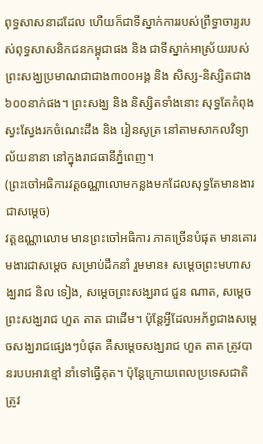ពុទ្ធសាសនាដដែល ហើយក៏ជាទីស្នាក់ការរបស់ព្រឹទ្ធាចារ្យរបស់ពុទ្ធសាសនិកជនកម្ពុជាផង និង ជាទីស្នាក់អាស្រ័យរបស់ព្រះសង្ឃប្រមាណជាជាង៣០០អង្គ និង សិស្ស-និស្សិតជាង៦០០នាក់ផង។ ព្រះសង្ឃ និង និស្សិតទាំងនោះ សុទ្ធតែកំពុងស្វះស្វែងរកចំណេះដឹង និង រៀនសូត្រ នៅតាមសាកលវិទ្យាល័យនានា នៅក្នុងរាជធានីភ្នំពេញ។
(ព្រះចៅអធិការវត្តឲណ្ណាលោមកន្លងមកដែលសុទ្ធតែមានងារជាសម្ដេច)
វត្ដឧណ្ណាលោម មានព្រះចៅអធិការ ភាគច្រើនបំផុត មានគោរមងារជាសម្ដេច សម្រាប់ដឹកនាំ រួមមាន៖ សម្ដេចព្រះមហាសង្ឃរាជ និល ទៀង, សម្ដេចព្រះសង្ឃរាជ ជួន ណាត, សម្ដេចព្រះសង្ឃរាជ ហួត តាត ជាដើម។ ប៉ុន្ដែអ្វីដែលអភ័ព្វជាងសម្ដេចសង្ឃរាជផ្សេងៗបំផុត គឺសម្ដេចសង្ឃរាជ ហួត តាត ត្រូវបានរបបអាវខ្មៅ នាំទៅធ្វើគុត។ ប៉ុន្ដែក្រោយពេលប្រទេសជាតិ ត្រូវ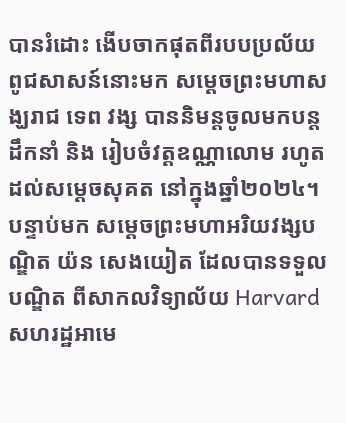បានរំដោះ ងើបចាកផុតពីរបបប្រល័យពូជសាសន៍នោះមក សម្ដេចព្រះមហាសង្ឃរាជ ទេព វង្ស បាននិមន្ដចូលមកបន្ដដឹកនាំ និង រៀបចំវត្ដឧណ្ណាលោម រហូតដល់សម្ដេចសុគត នៅក្នុងឆ្នាំ២០២៤។ បន្ទាប់មក សម្ដេចព្រះមហាអរិយវង្សបណ្ឌិត យ៉ន សេងយៀត ដែលបានទទួលបណ្ឌិត ពីសាកលវិទ្យាល័យ Harvard សហរដ្ឋអាមេ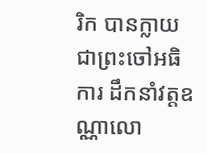រិក បានក្លាយជាព្រះចៅអធិការ ដឹកនាំវត្ដឧណ្ណាលោ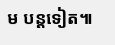ម បន្ដទៀត៕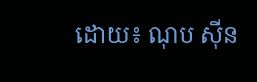ដោយ៖ ណុប ស៊ីន